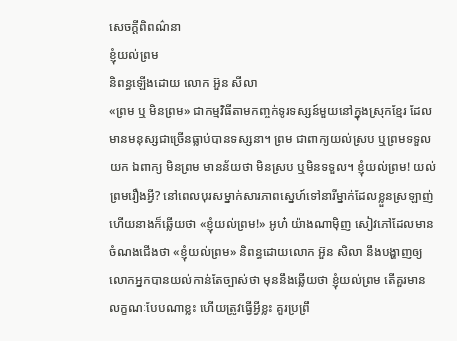សេចក្ដីពិពណ៌នា
ខ្ញុំយល់ព្រម
និពន្ធឡើងដោយ លោក អ៊ួន សីលា
«ព្រម ឬ មិនព្រម» ជាកម្មវិធីតាមកញ្ចក់ទូរទស្សន៍មួយនៅក្នុងស្រុកខ្មែរ ដែលមានមនុស្សជាច្រើនធ្លាប់បានទស្សនា។ ព្រម ជាពាក្យយល់ស្រប ឬព្រមទទួលយក ឯពាក្យ មិនព្រម មានន័យថា មិនស្រប ឬមិនទទួល។ ខ្ញុំយល់ព្រម! យល់ព្រមរឿងអ្វី? នៅពេលបុរសម្នាក់សារភាពស្នេហ៍ទៅនារីម្នាក់ដែលខ្លួនស្រឡាញ់ ហើយនាងក៏ឆ្លើយថា «ខ្ញុំយល់ព្រម!» អូហ៎ យ៉ាងណាម៉ិញ សៀវភៅដែលមានចំណងជើងថា «ខ្ញុំយល់ព្រម» និពន្ធដោយលោក អ៊ួន សិលា នឹងបង្ហាញឲ្យលោកអ្នកបានយល់កាន់តែច្បាស់ថា មុននឹងឆ្លើយថា ខ្ញុំយល់ព្រម តើគួរមានលក្ខណៈបែបណាខ្លះ ហើយត្រូវធ្វើអ្វីខ្លះ គួរប្រព្រឹ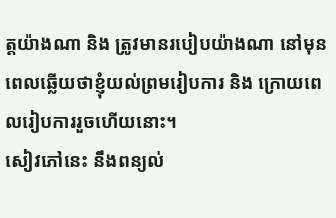ត្តយ៉ាងណា និង ត្រូវមានរបៀបយ៉ាងណា នៅមុនពេលឆ្លើយថាខ្ញុំយល់ព្រមរៀបការ និង ក្រោយពេលរៀបការរួចហើយនោះ។
សៀវភៅនេះ នឹងពន្យល់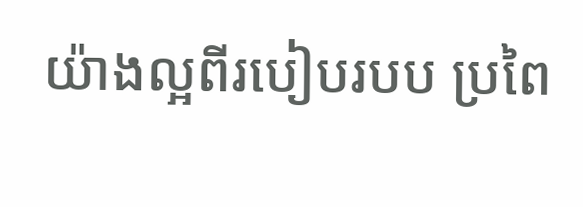យ៉ាងល្អពីរបៀបរបប ប្រពៃ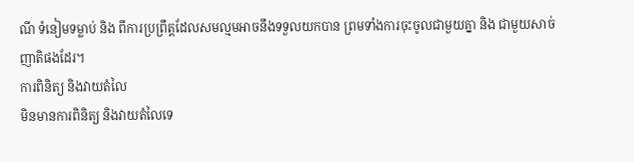ណី ទំនៀមទម្លាប់ និង ពីការប្រព្រឹត្តដែលសមល្មមអាចនឹងទទួលយកបាន ព្រមទាំងការចុះចូលជាមួយគ្នា និង ជាមួយសាច់ញាតិផងដែរ។
ការពិនិត្យ និងវាយតំលៃ
មិនមានការពិនិត្យ និងវាយតំលៃទេ